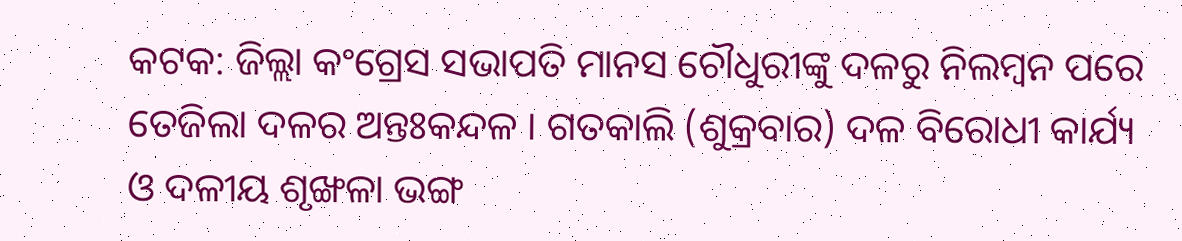କଟକ: ଜିଲ୍ଲା କଂଗ୍ରେସ ସଭାପତି ମାନସ ଚୌଧୁରୀଙ୍କୁ ଦଳରୁ ନିଲମ୍ବନ ପରେ ତେଜିଲା ଦଳର ଅନ୍ତଃକନ୍ଦଳ । ଗତକାଲି (ଶୁକ୍ରବାର) ଦଳ ବିରୋଧୀ କାର୍ଯ୍ୟ ଓ ଦଳୀୟ ଶୃଙ୍ଖଳା ଭଙ୍ଗ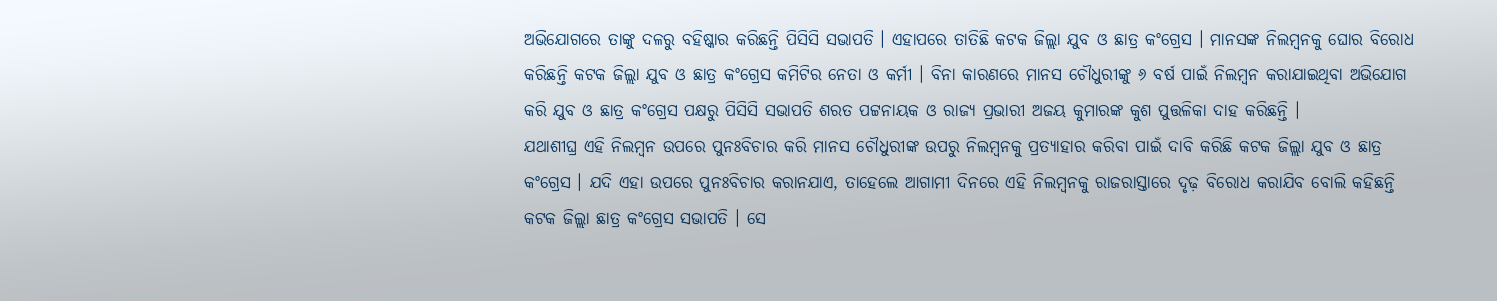ଅଭିଯୋଗରେ ତାଙ୍କୁ ଦଳରୁ ବହିଷ୍କାର କରିଛନ୍ତି ପିସିସି ସଭାପତି । ଏହାପରେ ତାତିଛି କଟକ ଜିଲ୍ଲା ଯୁବ ଓ ଛାତ୍ର କଂଗ୍ରେସ । ମାନସଙ୍କ ନିଲମ୍ବନକୁ ଘୋର ବିରୋଧ କରିଛନ୍ତି କଟକ ଜିଲ୍ଲା ଯୁବ ଓ ଛାତ୍ର କଂଗ୍ରେସ କମିଟିର ନେତା ଓ କର୍ମୀ । ବିନା କାରଣରେ ମାନସ ଚୌଧୁରୀଙ୍କୁ ୬ ବର୍ଷ ପାଇଁ ନିଲମ୍ବନ କରାଯାଇଥିବା ଅଭିଯୋଗ କରି ଯୁବ ଓ ଛାତ୍ର କଂଗ୍ରେସ ପକ୍ଷରୁ ପିସିସି ସଭାପତି ଶରତ ପଟ୍ଟନାୟକ ଓ ରାଜ୍ୟ ପ୍ରଭାରୀ ଅଜୟ କୁମାରଙ୍କ କୁଶ ପୁତ୍ତଳିକା ଦାହ କରିଛନ୍ତି ।
ଯଥାଶୀଘ୍ର ଏହି ନିଲମ୍ବନ ଉପରେ ପୁନଃବିଚାର କରି ମାନସ ଚୌଧୁରୀଙ୍କ ଉପରୁ ନିଲମ୍ବନକୁ ପ୍ରତ୍ୟାହାର କରିବା ପାଇଁ ଦାବି କରିଛି କଟକ ଜିଲ୍ଲା ଯୁବ ଓ ଛାତ୍ର କଂଗ୍ରେସ । ଯଦି ଏହା ଉପରେ ପୁନଃବିଚାର କରାନଯାଏ, ତାହେଲେ ଆଗାମୀ ଦିନରେ ଏହି ନିଲମ୍ବନକୁ ରାଜରାସ୍ତାରେ ଦୃଢ଼ ବିରୋଧ କରାଯିବ ବୋଲି କହିଛନ୍ତି କଟକ ଜିଲ୍ଲା ଛାତ୍ର କଂଗ୍ରେସ ସଭାପତି । ସେ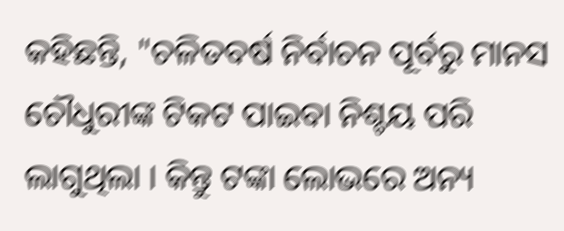କହିଛନ୍ତି, "ଚଳିତବର୍ଷ ନିର୍ବାଚନ ପୂର୍ବରୁ ମାନସ ଚୌଧୁରୀଙ୍କ ଟିକଟ ପାଇବା ନିଶ୍ଚୟ ପରି ଲାଗୁଥିଲା । କିନ୍ତୁ ଟଙ୍କା ଲୋଭରେ ଅନ୍ୟ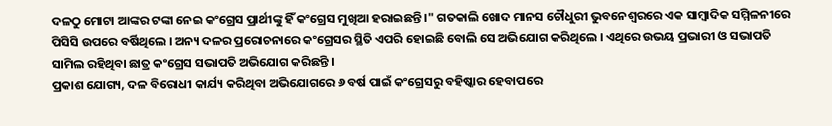ଦଳଠୁ ମୋଟା ଆଙ୍କର ଟଙ୍କା ନେଇ କଂଗ୍ରେସ ପ୍ରାର୍ଥୀଙ୍କୁ ହିଁ କଂଗ୍ରେସ ମୁଖିଆ ହରାଇଛନ୍ତି ।" ଗତକାଲି ଖୋଦ ମାନସ ଚୌଧୁରୀ ଭୁବନେଶ୍ବରରେ ଏକ ସାମ୍ବାଦିକ ସମ୍ମିଳନୀରେ ପିସିସି ଉପରେ ବର୍ଷିଥିଲେ । ଅନ୍ୟ ଦଳର ପ୍ରରୋଚନାରେ କଂଗ୍ରେସର ସ୍ଥିତି ଏପରି ହୋଇଛି ବୋଲି ସେ ଅଭିଯୋଗ କରିଥିଲେ । ଏଥିରେ ଉଭୟ ପ୍ରଭାରୀ ଓ ସଭାପତି ସାମିଲ ରହିଥିବା ଛାତ୍ର କଂଗ୍ରେସ ସଭାପତି ଅଭିଯୋଗ କରିଛନ୍ତି ।
ପ୍ରକାଶ ଯୋଗ୍ୟ, ଦଳ ବିରୋଧୀ କାର୍ଯ୍ୟ କରିଥିବା ଅଭିଯୋଗରେ ୬ ବର୍ଷ ପାଇଁ କଂଗ୍ରେସରୁ ବହିଷ୍କାର ହେବାପରେ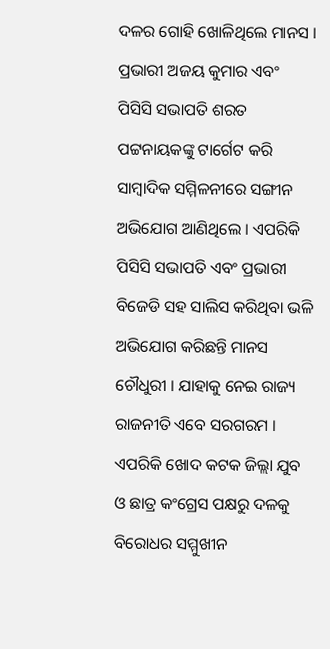ଦଳର ଗୋହି ଖୋଳିଥିଲେ ମାନସ । ପ୍ରଭାରୀ ଅଜୟ କୁମାର ଏବଂ ପିସିସି ସଭାପତି ଶରତ ପଟ୍ଟନାୟକଙ୍କୁ ଟାର୍ଗେଟ କରି ସାମ୍ବାଦିକ ସମ୍ମିଳନୀରେ ସଙ୍ଗୀନ ଅଭିଯୋଗ ଆଣିଥିଲେ । ଏପରିକି ପିସିସି ସଭାପତି ଏବଂ ପ୍ରଭାରୀ ବିଜେଡି ସହ ସାଲିସ କରିଥିବା ଭଳି ଅଭିଯୋଗ କରିଛନ୍ତି ମାନସ ଚୌଧୁରୀ । ଯାହାକୁ ନେଇ ରାଜ୍ୟ ରାଜନୀତି ଏବେ ସରଗରମ । ଏପରିକି ଖୋଦ କଟକ ଜିଲ୍ଲା ଯୁବ ଓ ଛାତ୍ର କଂଗ୍ରେସ ପକ୍ଷରୁ ଦଳକୁ ବିରୋଧର ସମ୍ମୁଖୀନ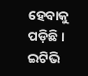ହେବାକୁ ପଡ଼ିଛି ।
ଇଟିଭି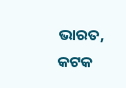ଭାରତ, କଟକ